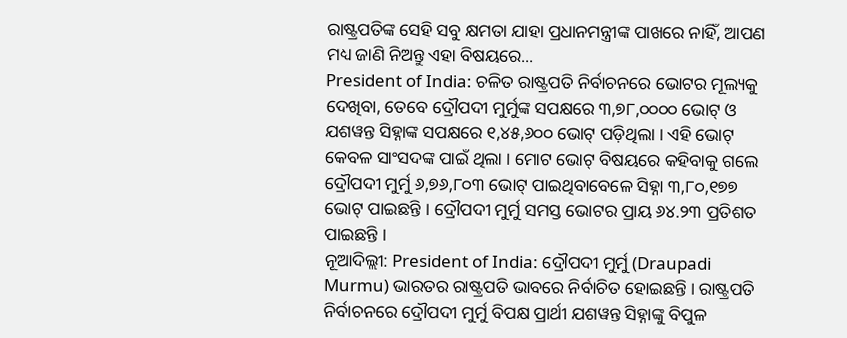ରାଷ୍ଟ୍ରପତିଙ୍କ ସେହି ସବୁ କ୍ଷମତା ଯାହା ପ୍ରଧାନମନ୍ତ୍ରୀଙ୍କ ପାଖରେ ନାହିଁ, ଆପଣ ମଧ୍ୟ ଜାଣି ନିଅନ୍ତୁ ଏହା ବିଷୟରେ...
President of India: ଚଳିତ ରାଷ୍ଟ୍ରପତି ନିର୍ବାଚନରେ ଭୋଟର ମୂଲ୍ୟକୁ ଦେଖିବା, ତେବେ ଦ୍ରୌପଦୀ ମୁର୍ମୁଙ୍କ ସପକ୍ଷରେ ୩,୭୮,୦୦୦୦ ଭୋଟ୍ ଓ ଯଶୱନ୍ତ ସିହ୍ନାଙ୍କ ସପକ୍ଷରେ ୧,୪୫,୬୦୦ ଭୋଟ୍ ପଡ଼ିଥିଲା । ଏହି ଭୋଟ୍ କେବଳ ସାଂସଦଙ୍କ ପାଇଁ ଥିଲା । ମୋଟ ଭୋଟ୍ ବିଷୟରେ କହିବାକୁ ଗଲେ ଦ୍ରୌପଦୀ ମୁର୍ମୁ ୬,୭୬,୮୦୩ ଭୋଟ୍ ପାଇଥିବାବେଳେ ସିହ୍ନା ୩,୮୦,୧୭୭ ଭୋଟ୍ ପାଇଛନ୍ତି । ଦ୍ରୌପଦୀ ମୁର୍ମୁ ସମସ୍ତ ଭୋଟର ପ୍ରାୟ ୬୪.୨୩ ପ୍ରତିଶତ ପାଇଛନ୍ତି ।
ନୂଆଦିଲ୍ଲୀ: President of India: ଦ୍ରୌପଦୀ ମୁର୍ମୁ (Draupadi Murmu) ଭାରତର ରାଷ୍ଟ୍ରପତି ଭାବରେ ନିର୍ବାଚିତ ହୋଇଛନ୍ତି । ରାଷ୍ଟ୍ରପତି ନିର୍ବାଚନରେ ଦ୍ରୌପଦୀ ମୁର୍ମୁ ବିପକ୍ଷ ପ୍ରାର୍ଥୀ ଯଶୱନ୍ତ ସିହ୍ନାଙ୍କୁ ବିପୁଳ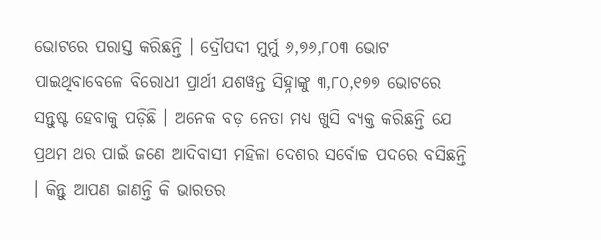ଭୋଟରେ ପରାସ୍ତ କରିଛନ୍ତି । ଦ୍ରୌପଦୀ ମୁର୍ମୁ ୬,୭୬,୮୦୩ ଭୋଟ ପାଇଥିବାବେଳେ ବିରୋଧୀ ପ୍ରାର୍ଥୀ ଯଶୱନ୍ତ ସିହ୍ନାଙ୍କୁ ୩,୮୦,୧୭୭ ଭୋଟରେ ସନ୍ତୁଷ୍ଟ ହେବାକୁ ପଡ଼ିଛି । ଅନେକ ବଡ଼ ନେତା ମଧ୍ୟ ଖୁସି ବ୍ୟକ୍ତ କରିଛନ୍ତି ଯେ ପ୍ରଥମ ଥର ପାଇଁ ଜଣେ ଆଦିବାସୀ ମହିଳା ଦେଶର ସର୍ବୋଚ୍ଚ ପଦରେ ବସିଛନ୍ତି । କିନ୍ତୁ ଆପଣ ଜାଣନ୍ତି କି ଭାରତର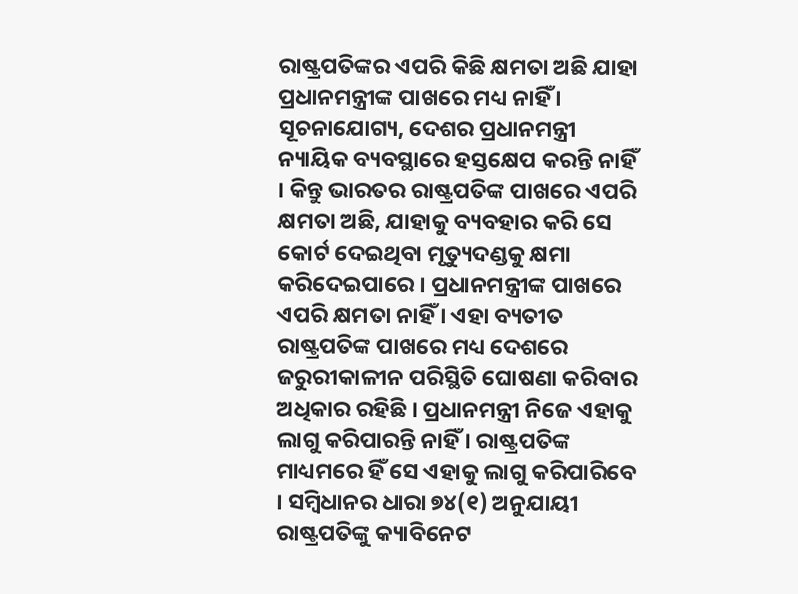ରାଷ୍ଟ୍ରପତିଙ୍କର ଏପରି କିଛି କ୍ଷମତା ଅଛି ଯାହା ପ୍ରଧାନମନ୍ତ୍ରୀଙ୍କ ପାଖରେ ମଧ୍ୟ ନାହିଁ ।
ସୂଚନାଯୋଗ୍ୟ, ଦେଶର ପ୍ରଧାନମନ୍ତ୍ରୀ ନ୍ୟାୟିକ ବ୍ୟବସ୍ଥାରେ ହସ୍ତକ୍ଷେପ କରନ୍ତି ନାହିଁ । କିନ୍ତୁ ଭାରତର ରାଷ୍ଟ୍ରପତିଙ୍କ ପାଖରେ ଏପରି କ୍ଷମତା ଅଛି, ଯାହାକୁ ବ୍ୟବହାର କରି ସେ କୋର୍ଟ ଦେଇଥିବା ମୃତ୍ୟୁଦଣ୍ଡକୁ କ୍ଷମା କରିଦେଇପାରେ । ପ୍ରଧାନମନ୍ତ୍ରୀଙ୍କ ପାଖରେ ଏପରି କ୍ଷମତା ନାହିଁ । ଏହା ବ୍ୟତୀତ ରାଷ୍ଟ୍ରପତିଙ୍କ ପାଖରେ ମଧ୍ୟ ଦେଶରେ ଜରୁରୀକାଳୀନ ପରିସ୍ଥିତି ଘୋଷଣା କରିବାର ଅଧିକାର ରହିଛି । ପ୍ରଧାନମନ୍ତ୍ରୀ ନିଜେ ଏହାକୁ ଲାଗୁ କରିପାରନ୍ତି ନାହିଁ । ରାଷ୍ଟ୍ରପତିଙ୍କ ମାଧ୍ୟମରେ ହିଁ ସେ ଏହାକୁ ଲାଗୁ କରିପାରିବେ । ସମ୍ବିଧାନର ଧାରା ୭୪(୧) ଅନୁଯାୟୀ ରାଷ୍ଟ୍ରପତିଙ୍କୁ କ୍ୟାବିନେଟ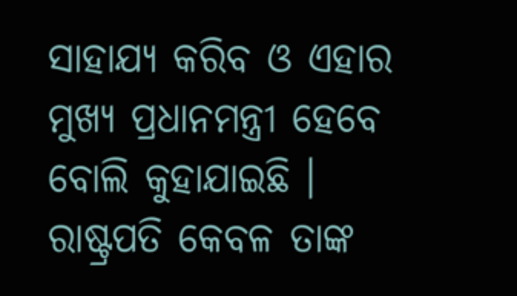ସାହାଯ୍ୟ କରିବ ଓ ଏହାର ମୁଖ୍ୟ ପ୍ରଧାନମନ୍ତ୍ରୀ ହେବେ ବୋଲି କୁହାଯାଇଛି । ରାଷ୍ଟ୍ରପତି କେବଳ ତାଙ୍କ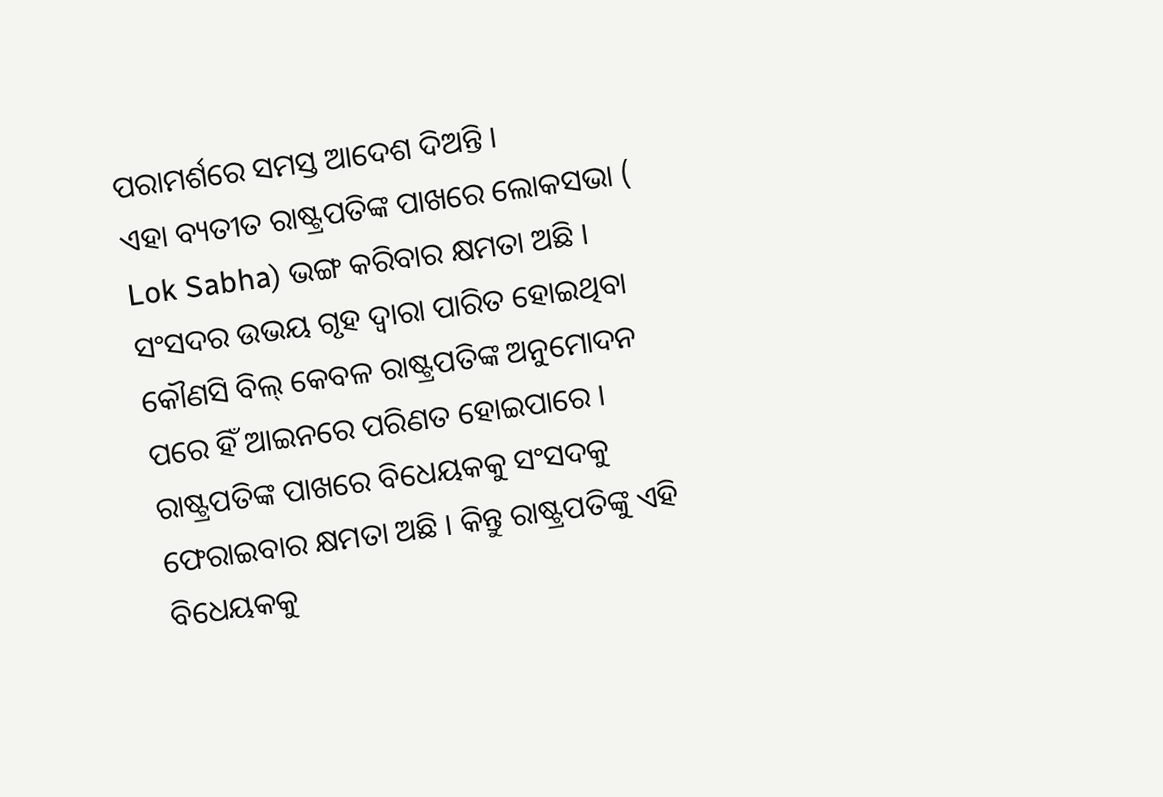ପରାମର୍ଶରେ ସମସ୍ତ ଆଦେଶ ଦିଅନ୍ତି ।
ଏହା ବ୍ୟତୀତ ରାଷ୍ଟ୍ରପତିଙ୍କ ପାଖରେ ଲୋକସଭା ( Lok Sabha) ଭଙ୍ଗ କରିବାର କ୍ଷମତା ଅଛି । ସଂସଦର ଉଭୟ ଗୃହ ଦ୍ୱାରା ପାରିତ ହୋଇଥିବା କୌଣସି ବିଲ୍ କେବଳ ରାଷ୍ଟ୍ରପତିଙ୍କ ଅନୁମୋଦନ ପରେ ହିଁ ଆଇନରେ ପରିଣତ ହୋଇପାରେ । ରାଷ୍ଟ୍ରପତିଙ୍କ ପାଖରେ ବିଧେୟକକୁ ସଂସଦକୁ ଫେରାଇବାର କ୍ଷମତା ଅଛି । କିନ୍ତୁ ରାଷ୍ଟ୍ରପତିଙ୍କୁ ଏହି ବିଧେୟକକୁ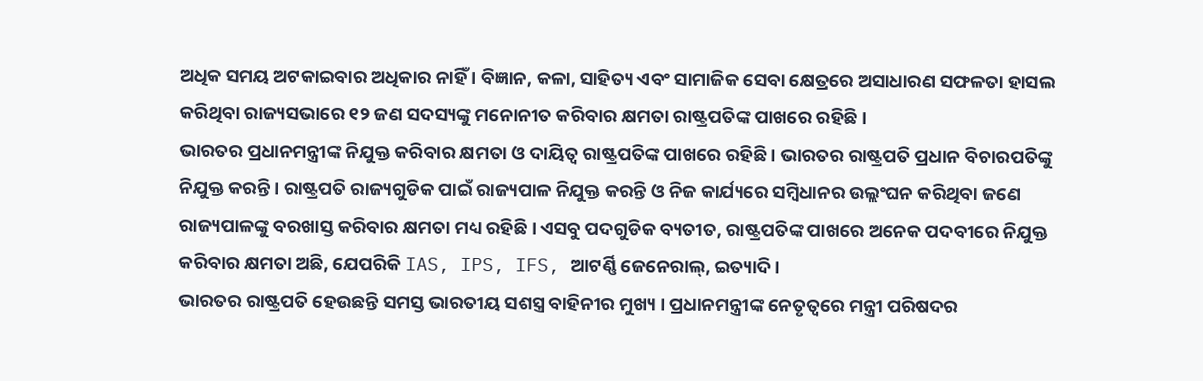ଅଧିକ ସମୟ ଅଟକାଇବାର ଅଧିକାର ନାହିଁ । ବିଜ୍ଞାନ, କଳା, ସାହିତ୍ୟ ଏବଂ ସାମାଜିକ ସେବା କ୍ଷେତ୍ରରେ ଅସାଧାରଣ ସଫଳତା ହାସଲ କରିଥିବା ରାଜ୍ୟସଭାରେ ୧୨ ଜଣ ସଦସ୍ୟଙ୍କୁ ମନୋନୀତ କରିବାର କ୍ଷମତା ରାଷ୍ଟ୍ରପତିଙ୍କ ପାଖରେ ରହିଛି ।
ଭାରତର ପ୍ରଧାନମନ୍ତ୍ରୀଙ୍କ ନିଯୁକ୍ତ କରିବାର କ୍ଷମତା ଓ ଦାୟିତ୍ୱ ରାଷ୍ଟ୍ରପତିଙ୍କ ପାଖରେ ରହିଛି । ଭାରତର ରାଷ୍ଟ୍ରପତି ପ୍ରଧାନ ବିଚାରପତିଙ୍କୁ ନିଯୁକ୍ତ କରନ୍ତି । ରାଷ୍ଟ୍ରପତି ରାଜ୍ୟଗୁଡିକ ପାଇଁ ରାଜ୍ୟପାଳ ନିଯୁକ୍ତ କରନ୍ତି ଓ ନିଜ କାର୍ଯ୍ୟରେ ସମ୍ବିଧାନର ଉଲ୍ଲଂଘନ କରିଥିବା ଜଣେ ରାଜ୍ୟପାଳଙ୍କୁ ବରଖାସ୍ତ କରିବାର କ୍ଷମତା ମଧ୍ୟ ରହିଛି । ଏସବୁ ପଦଗୁଡିକ ବ୍ୟତୀତ, ରାଷ୍ଟ୍ରପତିଙ୍କ ପାଖରେ ଅନେକ ପଦବୀରେ ନିଯୁକ୍ତ କରିବାର କ୍ଷମତା ଅଛି, ଯେପରିକି IAS, IPS, IFS, ଆଟର୍ଣ୍ଣି ଜେନେରାଲ୍, ଇତ୍ୟାଦି ।
ଭାରତର ରାଷ୍ଟ୍ରପତି ହେଉଛନ୍ତି ସମସ୍ତ ଭାରତୀୟ ସଶସ୍ତ୍ର ବାହିନୀର ମୁଖ୍ୟ । ପ୍ରଧାନମନ୍ତ୍ରୀଙ୍କ ନେତୃତ୍ୱରେ ମନ୍ତ୍ରୀ ପରିଷଦର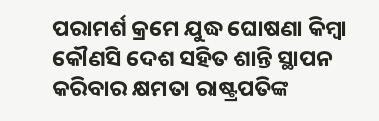ପରାମର୍ଶ କ୍ରମେ ଯୁଦ୍ଧ ଘୋଷଣା କିମ୍ବା କୌଣସି ଦେଶ ସହିତ ଶାନ୍ତି ସ୍ଥାପନ କରିବାର କ୍ଷମତା ରାଷ୍ଟ୍ରପତିଙ୍କ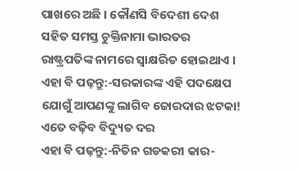ପାଖରେ ଅଛି । କୌଣସି ବିଦେଶୀ ଦେଶ ସହିତ ସମସ୍ତ ଚୁକ୍ତିନାମା ଭାରତର ରାଷ୍ଟ୍ରପତିଙ୍କ ନାମରେ ସ୍ୱାକ୍ଷରିତ ହୋଇଥାଏ ।
ଏହା ବି ପଢ଼ନ୍ତୁ:-ସରକାରଙ୍କ ଏହି ପଦକ୍ଷେପ ଯୋଗୁଁ ଆପଣଙ୍କୁ ଲାଗିବ ଜୋରଦାର ଝଟକା! ଏତେ ବଢ଼ିବ ବିଦ୍ୟୁତ ଦର
ଏହା ବି ପଢ଼ନ୍ତୁ:-ନିତିନ ଗଡକରୀ କାର-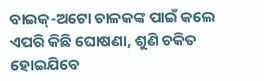ବାଇକ୍-ଅଟୋ ଚାଳକଙ୍କ ପାଇଁ କଲେ ଏପରି କିଛି ଘୋଷଣା, ଶୁଣି ଚକିତ ହୋଇଯିବେ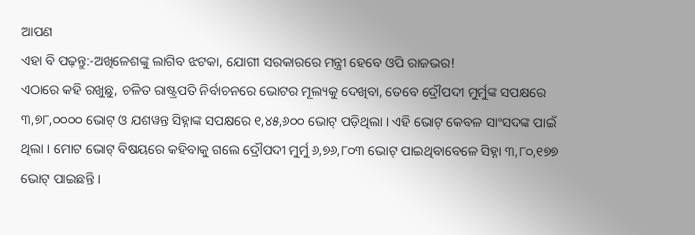ଆପଣ
ଏହା ବି ପଢ଼ନ୍ତୁ:-ଅଖିଳେଶଙ୍କୁ ଲାଗିବ ଝଟକା, ଯୋଗୀ ସରକାରରେ ମନ୍ତ୍ରୀ ହେବେ ଓପି ରାଜଭର!
ଏଠାରେ କହି ରଖୁଛୁ, ଚଳିତ ରାଷ୍ଟ୍ରପତି ନିର୍ବାଚନରେ ଭୋଟର ମୂଲ୍ୟକୁ ଦେଖିବା, ତେବେ ଦ୍ରୌପଦୀ ମୁର୍ମୁଙ୍କ ସପକ୍ଷରେ ୩,୭୮,୦୦୦୦ ଭୋଟ୍ ଓ ଯଶୱନ୍ତ ସିହ୍ନାଙ୍କ ସପକ୍ଷରେ ୧,୪୫,୬୦୦ ଭୋଟ୍ ପଡ଼ିଥିଲା । ଏହି ଭୋଟ୍ କେବଳ ସାଂସଦଙ୍କ ପାଇଁ ଥିଲା । ମୋଟ ଭୋଟ୍ ବିଷୟରେ କହିବାକୁ ଗଲେ ଦ୍ରୌପଦୀ ମୁର୍ମୁ ୬,୭୬,୮୦୩ ଭୋଟ୍ ପାଇଥିବାବେଳେ ସିହ୍ନା ୩,୮୦,୧୭୭ ଭୋଟ୍ ପାଇଛନ୍ତି ।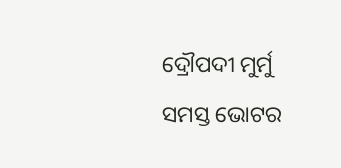ଦ୍ରୌପଦୀ ମୁର୍ମୁ ସମସ୍ତ ଭୋଟର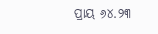ପ୍ରାୟ ୬୪.୨୩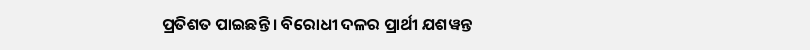ପ୍ରତିଶତ ପାଇଛନ୍ତି । ବିରୋଧୀ ଦଳର ପ୍ରାର୍ଥୀ ଯଶୱନ୍ତ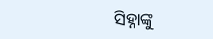ସିହ୍ନାଙ୍କୁ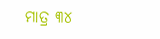ମାତ୍ର ୩୪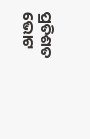ପ୍ରତିଶତ ଭୋଟ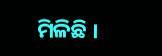ମିଳିଛି ।